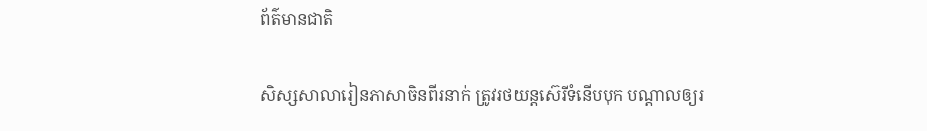ព័ត៌មានជាតិ

សិស្សសាលារៀនភាសាចិនពីរនាក់ ត្រូវរថយន្តស៊េរីទំនើបបុក បណ្ដាលឲ្យរ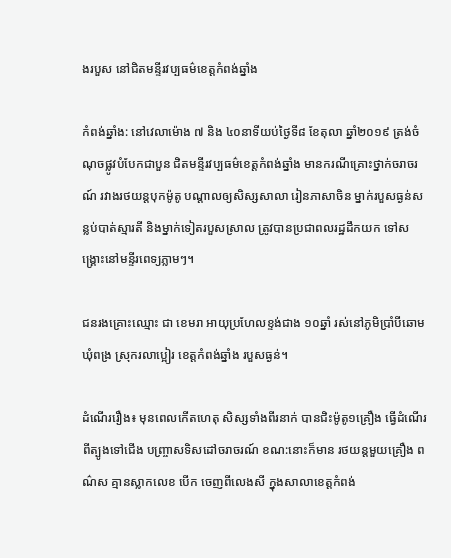ងរបួស នៅជិតមន្ទីរវប្បធម៌ខេត្តកំពង់ឆ្នាំង

កំពង់ឆ្នាំង: នៅវេលាម៉ោង ៧ និង ៤០នាទីយប់ថ្ងៃទី៨ ខែតុលា ឆ្នាំ២០១៩ ត្រង់ចំណុចផ្លូវបំបែកជាបួន ជិតមន្ទីរវប្បធម៌ខេត្តកំពង់ឆ្នាំង មានករណីគ្រោះថ្នាក់ចរាចរណ៍ រវាងរថយន្តបុកម៉ូតូ បណ្ដាលឲ្យសិស្សសាលា រៀនភាសាចិន ម្នាក់របួសធ្ងន់សន្លប់បាត់ស្មារតី និងម្នាក់ទៀតរបួសស្រាល ត្រូវបានប្រជាពលរដ្ឋដឹកយក ទៅសង្គ្រោះនៅមន្ទីរពេទ្យភ្លាមៗ។

ជនរងគ្រោះឈ្មោះ ជា ខេមរា អាយុប្រហែលខ្ទង់ជាង ១០ឆ្នាំ រស់នៅភូមិប្រាំបីឆោម ឃុំពង្រ ស្រុករលាប្អៀរ ខេត្តកំពង់ឆ្នាំង របួសធ្ងន់។

ដំណើររឿង៖ មុនពេលកើតហេតុ សិស្សទាំងពីរនាក់ បានជិះម៉ូតូ១គ្រឿង ធ្វើដំណើរពីត្បូងទៅជើង បញ្ច្រាសទិសដៅចរាចរណ៍ ខណ:នោះក៏មាន រថយន្តមួយគ្រឿង ពណ៌ស គ្មានស្លាកលេខ បើក ចេញពីលេងសី ក្នុងសាលាខេត្តកំពង់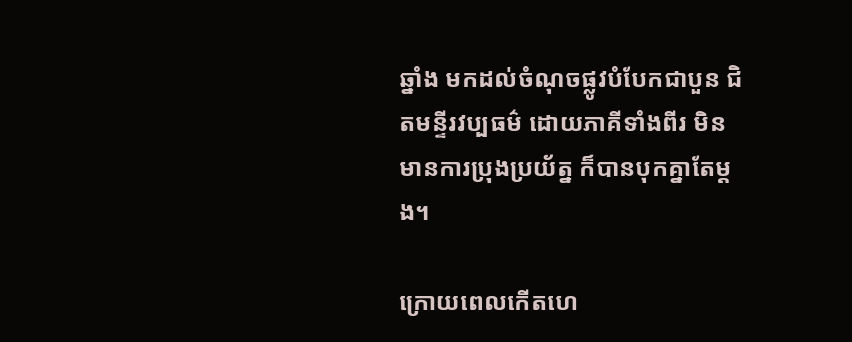ឆ្នាំង មកដល់ចំណុចផ្លូវបំបែកជាបួន ជិតមន្ទីរវប្បធម៌ ដោយភាគីទាំងពីរ មិនមានការប្រុងប្រយ័ត្ន ក៏បានបុកគ្នាតែម្ដង។

ក្រោយពេលកើតហេ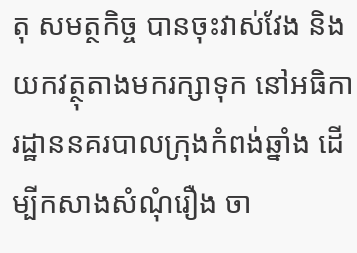តុ សមត្ថកិច្ច បានចុះវាស់វែង និងយកវត្ថុតាងមករក្សាទុក នៅអធិការដ្ឋាននគរបាលក្រុងកំពង់ឆ្នាំង ដើម្បីកសាងសំណុំរឿង ចា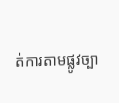ត់ការតាមផ្លូវច្បា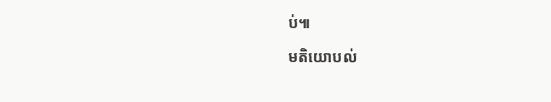ប់៕

មតិយោបល់